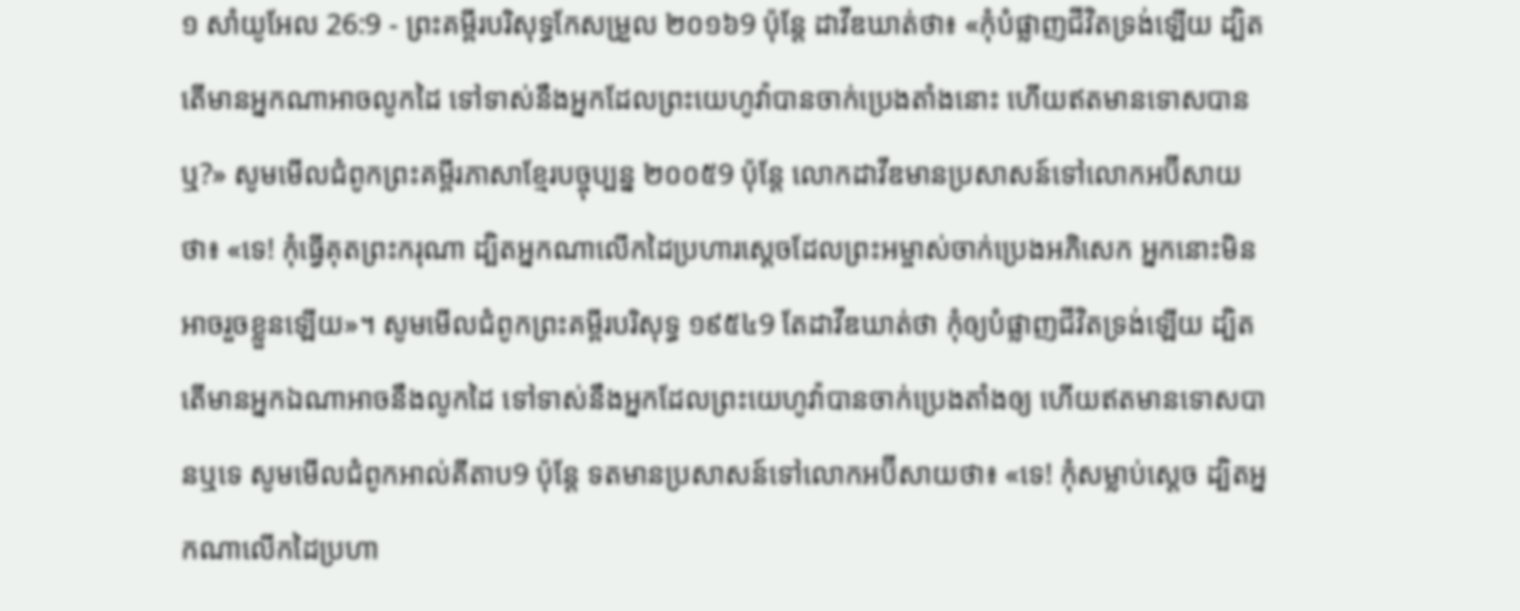១ សាំយូអែល 26:9 - ព្រះគម្ពីរបរិសុទ្ធកែសម្រួល ២០១៦9 ប៉ុន្តែ ដាវីឌឃាត់ថា៖ «កុំបំផ្លាញជីវិតទ្រង់ឡើយ ដ្បិតតើមានអ្នកណាអាចលូកដៃ ទៅទាស់នឹងអ្នកដែលព្រះយេហូវ៉ាបានចាក់ប្រេងតាំងនោះ ហើយឥតមានទោសបានឬ?» សូមមើលជំពូកព្រះគម្ពីរភាសាខ្មែរបច្ចុប្បន្ន ២០០៥9 ប៉ុន្តែ លោកដាវីឌមានប្រសាសន៍ទៅលោកអប៊ីសាយថា៖ «ទេ! កុំធ្វើគុតព្រះករុណា ដ្បិតអ្នកណាលើកដៃប្រហារស្ដេចដែលព្រះអម្ចាស់ចាក់ប្រេងអភិសេក អ្នកនោះមិនអាចរួចខ្លួនឡើយ»។ សូមមើលជំពូកព្រះគម្ពីរបរិសុទ្ធ ១៩៥៤9 តែដាវីឌឃាត់ថា កុំឲ្យបំផ្លាញជីវិតទ្រង់ឡើយ ដ្បិតតើមានអ្នកឯណាអាចនឹងលូកដៃ ទៅទាស់នឹងអ្នកដែលព្រះយេហូវ៉ាបានចាក់ប្រេងតាំងឲ្យ ហើយឥតមានទោសបានឬទេ សូមមើលជំពូកអាល់គីតាប9 ប៉ុន្តែ ទតមានប្រសាសន៍ទៅលោកអប៊ីសាយថា៖ «ទេ! កុំសម្លាប់ស្តេច ដ្បិតអ្នកណាលើកដៃប្រហា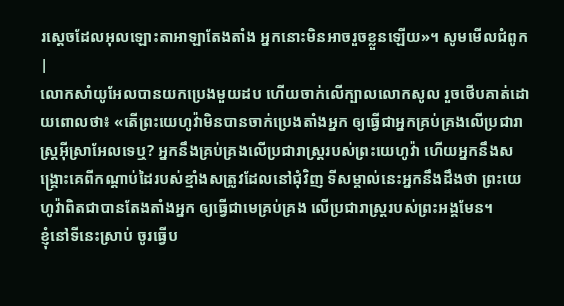រស្តេចដែលអុលឡោះតាអាឡាតែងតាំង អ្នកនោះមិនអាចរួចខ្លួនឡើយ»។ សូមមើលជំពូក |
លោកសាំយូអែលបានយកប្រេងមួយដប ហើយចាក់លើក្បាលលោកសូល រួចថើបគាត់ដោយពោលថា៖ «តើព្រះយេហូវ៉ាមិនបានចាក់ប្រេងតាំងអ្នក ឲ្យធ្វើជាអ្នកគ្រប់គ្រងលើប្រជារាស្ត្រអ៊ីស្រាអែលទេឬ? អ្នកនឹងគ្រប់គ្រងលើប្រជារាស្រ្តរបស់ព្រះយេហូវ៉ា ហើយអ្នកនឹងសង្គ្រោះគេពីកណ្ដាប់ដៃរបស់ខ្មាំងសត្រូវដែលនៅជុំវិញ ទីសម្គាល់នេះអ្នកនឹងដឹងថា ព្រះយេហូវ៉ាពិតជាបានតែងតាំងអ្នក ឲ្យធ្វើជាមេគ្រប់គ្រង លើប្រជារាស្ត្ររបស់ព្រះអង្គមែន។
ខ្ញុំនៅទីនេះស្រាប់ ចូរធ្វើប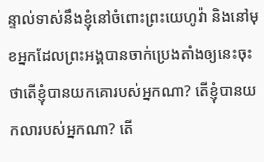ន្ទាល់ទាស់នឹងខ្ញុំនៅចំពោះព្រះយេហូវ៉ា និងនៅមុខអ្នកដែលព្រះអង្គបានចាក់ប្រេងតាំងឲ្យនេះចុះ ថាតើខ្ញុំបានយកគោរបស់អ្នកណា? តើខ្ញុំបានយកលារបស់អ្នកណា? តើ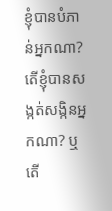ខ្ញុំបានបំភាន់អ្នកណា? តើខ្ញុំបានសង្កត់សង្កិនអ្នកណា? ឬតើ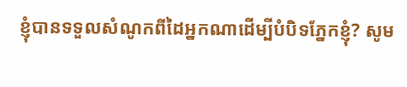ខ្ញុំបានទទួលសំណូកពីដៃអ្នកណាដើម្បីបំបិទភ្នែកខ្ញុំ? សូម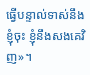ធ្វើបន្ទាល់ទាស់នឹងខ្ញុំចុះ ខ្ញុំនឹងសងគេវិញ»។